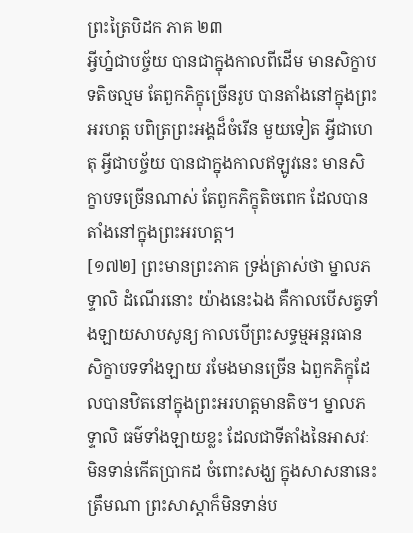ព្រះត្រៃបិដក ភាគ ២៣
អ្វីហ្ន៎ជាបច្ច័យ បានជាក្នុងកាលពីដើម មានសិក្ខាបទតិចល្មម តែពួកភិក្ខុច្រើនរូប បានតាំងនៅក្នុងព្រះអរហត្ត បពិត្រព្រះអង្គដ៏ចំរើន មួយទៀត អ្វីជាហេតុ អ្វីជាបច្ច័យ បានជាក្នុងកាលឥឡូវនេះ មានសិក្ខាបទច្រើនណាស់ តែពួកភិក្ខុតិចពេក ដែលបានតាំងនៅក្នុងព្រះអរហត្ត។
[១៧២] ព្រះមានព្រះភាគ ទ្រង់ត្រាស់ថា ម្នាលភទ្ទាលិ ដំណើរនោះ យ៉ាងនេះឯង គឺកាលបើសត្វទាំងឡាយសាបសូន្យ កាលបើព្រះសទ្ធម្មអន្តរធាន សិក្ខាបទទាំងឡាយ រមែងមានច្រើន ឯពួកភិក្ខុដែលបានឋិតនៅក្នុងព្រះអរហត្តមានតិច។ ម្នាលភទ្ទាលិ ធម៌ទាំងឡាយខ្លះ ដែលជាទីតាំងនៃអាសវៈ មិនទាន់កើតប្រាកដ ចំពោះសង្ឃ ក្នុងសាសនានេះត្រឹមណា ព្រះសាស្តាក៏មិនទាន់ប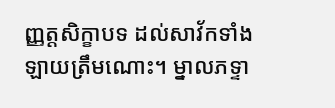ញ្ញត្តសិក្ខាបទ ដល់សាវ័កទាំងឡាយត្រឹមណោះ។ ម្នាលភទ្ទា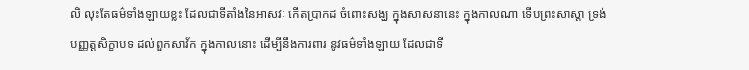លិ លុះតែធម៌ទាំងឡាយខ្លះ ដែលជាទីតាំងនៃអាសវៈ កើតប្រាកដ ចំពោះសង្ឃ ក្នុងសាសនានេះ ក្នុងកាលណា ទើបព្រះសាស្តា ទ្រង់បញ្ញត្តសិក្ខាបទ ដល់ពួកសាវ័ក ក្នុងកាលនោះ ដើម្បីនឹងការពារ នូវធម៌ទាំងឡាយ ដែលជាទី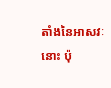តាំងនៃអាសវៈនោះ ប៉ុ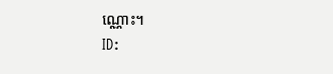ណ្ណោះ។
ID: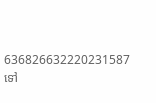636826632220231587
ទៅ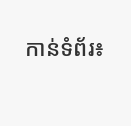កាន់ទំព័រ៖